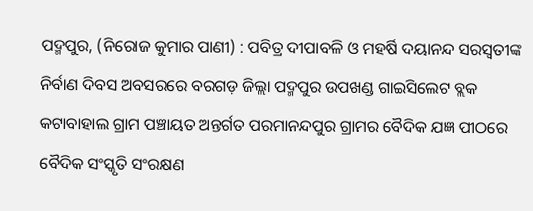ପଦ୍ମପୁର, (ନିରୋଜ କୁମାର ପାଣୀ) : ପବିତ୍ର ଦୀପାବଳି ଓ ମହର୍ଷି ଦୟାନନ୍ଦ ସରସ୍ୱତୀଙ୍କ ନିର୍ବାଣ ଦିବସ ଅବସରରେ ବରଗଡ଼ ଜିଲ୍ଲା ପଦ୍ମପୁର ଉପଖଣ୍ଡ ଗାଇସିଲେଟ ବ୍ଲକ କଟାବାହାଲ ଗ୍ରାମ ପଞ୍ଚାୟତ ଅନ୍ତର୍ଗତ ପରମାନନ୍ଦପୁର ଗ୍ରାମର ବୈଦିକ ଯଜ୍ଞ ପୀଠରେ ବୈଦିକ ସଂସ୍କୃତି ସଂରକ୍ଷଣ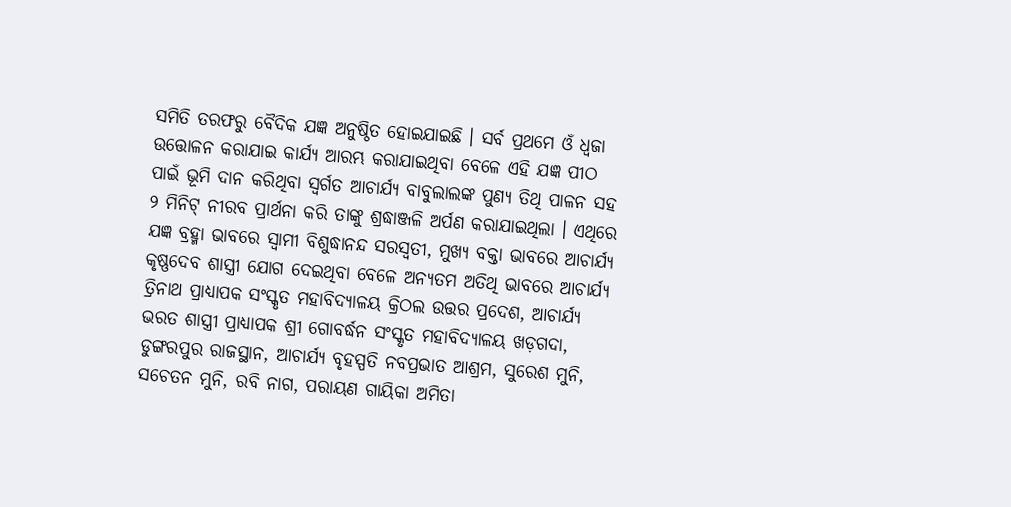ସମିତି ତରଫରୁ ବୈଦିକ ଯଜ୍ଞ ଅନୁଷ୍ଠିତ ହୋଇଯାଇଛି । ସର୍ବ ପ୍ରଥମେ ଓଁ ଧ୍ଵଜା ଉତ୍ତୋଳନ କରାଯାଇ କାର୍ଯ୍ୟ ଆରମ୍ଭ କରାଯାଇଥିବା ବେଳେ ଏହି ଯଜ୍ଞ ପୀଠ ପାଇଁ ଭୂମି ଦାନ କରିଥିବା ସ୍ୱର୍ଗତ ଆଚାର୍ଯ୍ୟ ବାବୁଲାଲଙ୍କ ପୁଣ୍ୟ ତିଥି ପାଳନ ସହ ୨ ମିନିଟ୍ ନୀରବ ପ୍ରାର୍ଥନା କରି ତାଙ୍କୁ ଶ୍ରଦ୍ଧାଞ୍ଜଳି ଅର୍ପଣ କରାଯାଇଥିଲା । ଏଥିରେ ଯଜ୍ଞ ବ୍ରହ୍ମା ଭାବରେ ସ୍ୱାମୀ ବିଶୁଦ୍ଧାନନ୍ଦ ସରସ୍ଵତୀ, ମୁଖ୍ୟ ବକ୍ତା ଭାବରେ ଆଚାର୍ଯ୍ୟ କୃଷ୍ଣଦେବ ଶାସ୍ତ୍ରୀ ଯୋଗ ଦେଇଥିବା ବେଳେ ଅନ୍ୟତମ ଅତିଥି ଭାବରେ ଆଚାର୍ଯ୍ୟ ତ୍ରିନାଥ ପ୍ରାଧ୍ୟାପକ ସଂସ୍କୃତ ମହାବିଦ୍ୟାଳୟ କ୍ରିଠଲ ଉତ୍ତର ପ୍ରଦେଶ, ଆଚାର୍ଯ୍ୟ ଭରତ ଶାସ୍ତ୍ରୀ ପ୍ରାଧ୍ୟାପକ ଶ୍ରୀ ଗୋବର୍ଦ୍ଧନ ସଂସ୍କୃତ ମହାବିଦ୍ୟାଳୟ ଖଡ଼ଗଦା, ଡୁଙ୍ଗରପୁର ରାଜସ୍ଥାନ, ଆଚାର୍ଯ୍ୟ ବୃହସ୍ପତି ନବପ୍ରଭାତ ଆଶ୍ରମ, ସୁରେଶ ମୁନି, ସଚେତନ ମୁନି, ରବି ନାଗ, ପରାୟଣ ଗାୟିକା ଅମିତା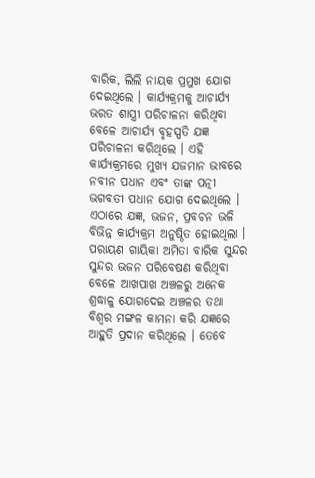ବାରିକ, ଲିଲି ନାୟକ ପ୍ରମୁଖ ଯୋଗ ଦେଇଥିଲେ । କାର୍ଯ୍ୟକ୍ରମକୁ ଆଚାର୍ଯ୍ୟ ଭରତ ଶାସ୍ତ୍ରୀ ପରିଚାଳନା କରିଥିବା ବେଳେ ଆଚାର୍ଯ୍ୟ ବୃହସ୍ପତି ଯଜ୍ଞ ପରିଚାଳନା କରିଥିଲେ । ଏହି କାର୍ଯ୍ୟକ୍ରମରେ ମୁଖ୍ୟ ଯଜମାନ ଭାବରେ ନବୀନ ପଧାନ ଏବଂ ତାଙ୍କ ପତ୍ନୀ ଭଗବତୀ ପଧାନ ଯୋଗ ଦେଇଥିଲେ । ଏଠାରେ ଯଜ୍ଞ, ଭଜନ, ପ୍ରବଚନ ଭଳି ବିଭିନ୍ନ କାର୍ଯ୍ୟକ୍ରମ ଅନୁଷ୍ଠିତ ହୋଇଥିଲା । ପରାୟଣ ଗାୟିକା ଅମିତା ବାରିକ ସୁନ୍ଦର ସୁନ୍ଦର ଭଜନ ପରିବେଷଣ କରିଥିବା ବେଳେ ଆଖପାଖ ଅଞ୍ଚଳରୁ ଅନେକ ଶ୍ରଦ୍ଧାଳୁ ଯୋଗଦେଇ ଅଞ୍ଚଳର ତଥା ବିଶ୍ଵର ମଙ୍ଗଳ କାମନା କରି ଯଜ୍ଞରେ ଆହୁତି ପ୍ରଦାନ କରିଥିଲେ । ତେବେ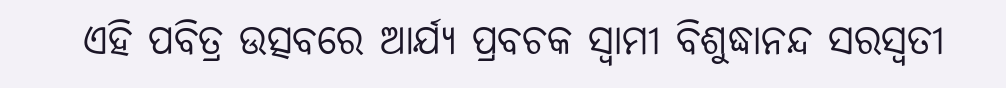ଏହି ପବିତ୍ର ଉତ୍ସବରେ ଆର୍ଯ୍ୟ ପ୍ରବଚକ ସ୍ୱାମୀ ବିଶୁଦ୍ଧାନନ୍ଦ ସରସ୍ଵତୀ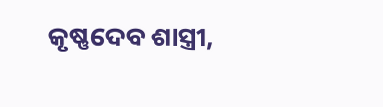କୃଷ୍ଣଦେବ ଶାସ୍ତ୍ରୀ,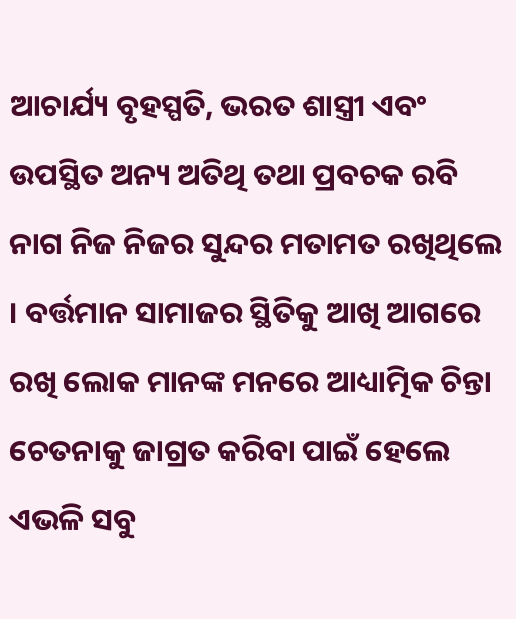ଆଚାର୍ଯ୍ୟ ବୃହସ୍ପତି, ଭରତ ଶାସ୍ତ୍ରୀ ଏବଂ ଉପସ୍ଥିତ ଅନ୍ୟ ଅତିଥି ତଥା ପ୍ରବଚକ ରବି ନାଗ ନିଜ ନିଜର ସୁନ୍ଦର ମତାମତ ରଖିଥିଲେ । ବର୍ତ୍ତମାନ ସାମାଜର ସ୍ଥିତିକୁ ଆଖି ଆଗରେ ରଖି ଲୋକ ମାନଙ୍କ ମନରେ ଆଧ୍ୟାତ୍ମିକ ଚିନ୍ତା ଚେତନାକୁ ଜାଗ୍ରତ କରିବା ପାଇଁ ହେଲେ ଏଭଳି ସବୁ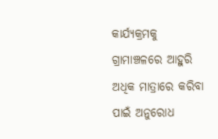କାର୍ଯ୍ୟକ୍ରମକୁ ଗ୍ରାମାଞ୍ଚଳରେ ଆହୁରି ଅଧିକ ମାତ୍ରାରେ କରିବା ପାଇଁ ଅନୁରୋଧ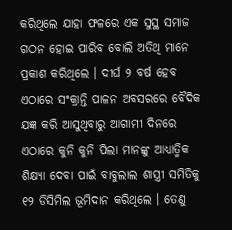କରିଥିଲେ ଯାହା ଫଳରେ ଏକ ସୁସ୍ଥ ସମାଜ ଗଠନ ହୋଇ ପାରିବ ବୋଲି ଅତିଥି ମାନେ ପ୍ରକାଶ କରିଥିଲେ । ଦୀର୍ଘ ୨ ବର୍ଷ ହେବ ଏଠାରେ ସଂକ୍ରାନ୍ତି ପାଳନ ଅବସରରେ ବୈଦିକ ଯଜ୍ଞ କରି ଆସୁଥିବାରୁ ଆଗାମୀ ଦିନରେ ଏଠାରେ କୁନି କୁନି ପିଲା ମାନଙ୍କୁ ଆଧ୍ୟାତ୍ମିକ ଶିକ୍ଷ୍ୟା ଦେବା ପାଇଁ ବାବୁଲାଲ ଶାସ୍ତ୍ରୀ ସମିତିକୁ ୧୨ ଡିସିମିଲ ଭୂମିଦାନ କରିଥିଲେ । ତେଣୁ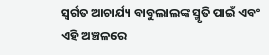ସ୍ୱର୍ଗତ ଆଚାର୍ଯ୍ୟ ବାବୁଲାଲଙ୍କ ସ୍ମୃତି ପାଇଁ ଏବଂ ଏହି ଅଞ୍ଚଳରେ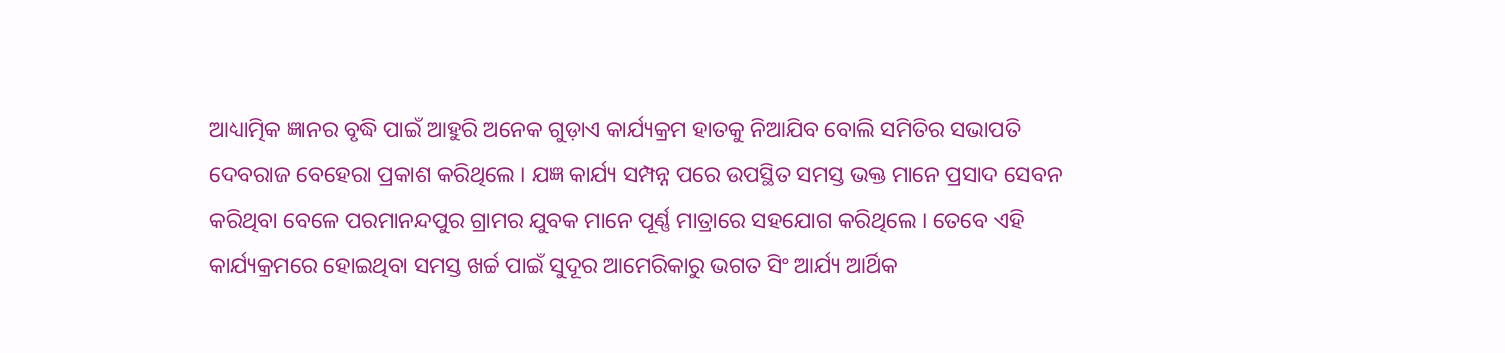ଆଧ୍ୟାତ୍ମିକ ଜ୍ଞାନର ବୃଦ୍ଧି ପାଇଁ ଆହୁରି ଅନେକ ଗୁଡ଼ାଏ କାର୍ଯ୍ୟକ୍ରମ ହାତକୁ ନିଆଯିବ ବୋଲି ସମିତିର ସଭାପତି ଦେବରାଜ ବେହେରା ପ୍ରକାଶ କରିଥିଲେ । ଯଜ୍ଞ କାର୍ଯ୍ୟ ସମ୍ପନ୍ନ ପରେ ଉପସ୍ଥିତ ସମସ୍ତ ଭକ୍ତ ମାନେ ପ୍ରସାଦ ସେବନ କରିଥିବା ବେଳେ ପରମାନନ୍ଦପୁର ଗ୍ରାମର ଯୁବକ ମାନେ ପୂର୍ଣ୍ଣ ମାତ୍ରାରେ ସହଯୋଗ କରିଥିଲେ । ତେବେ ଏହି କାର୍ଯ୍ୟକ୍ରମରେ ହୋଇଥିବା ସମସ୍ତ ଖର୍ଚ୍ଚ ପାଇଁ ସୁଦୂର ଆମେରିକାରୁ ଭଗତ ସିଂ ଆର୍ଯ୍ୟ ଆର୍ଥିକ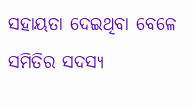ସହାୟତା ଦେଇଥିବା ବେଳେ ସମିତିର ସଦସ୍ୟ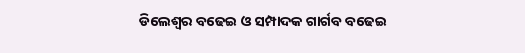ଡିଲେଶ୍ୱର ବଢେଇ ଓ ସମ୍ପାଦକ ଗାର୍ଗବ ବଢେଇ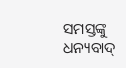ସମସ୍ତଙ୍କୁ ଧନ୍ୟବାଦ୍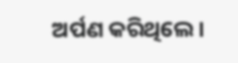ଅର୍ପଣ କରିଥିଲେ ।